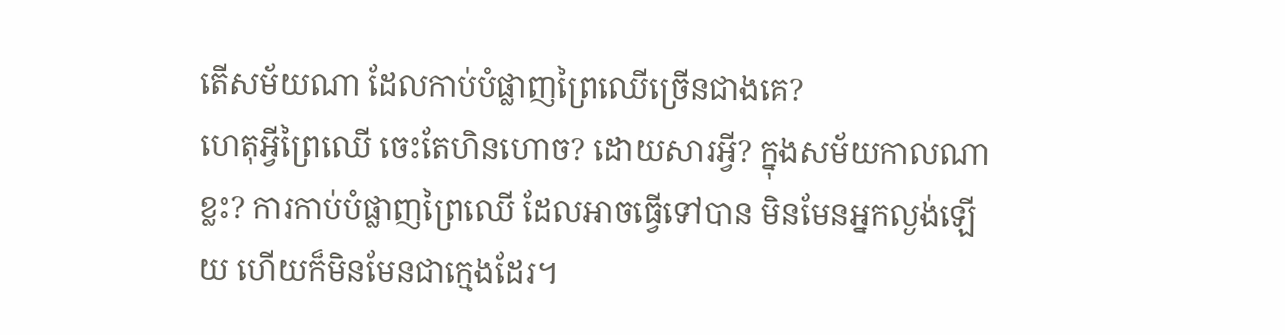តើសម័យណា ដែលកាប់បំផ្លាញព្រៃឈើច្រើនជាងគេ?
ហេតុអ្វីព្រៃឈើ ចេះតែហិនហោច? ដោយសារអ្វី? ក្នុងសម័យកាលណាខ្លះ? ការកាប់បំផ្លាញព្រៃឈើ ដែលអាចធ្វើទៅបាន មិនមែនអ្នកល្ងង់ឡើយ ហើយក៏មិនមែនជាក្មេងដែរ។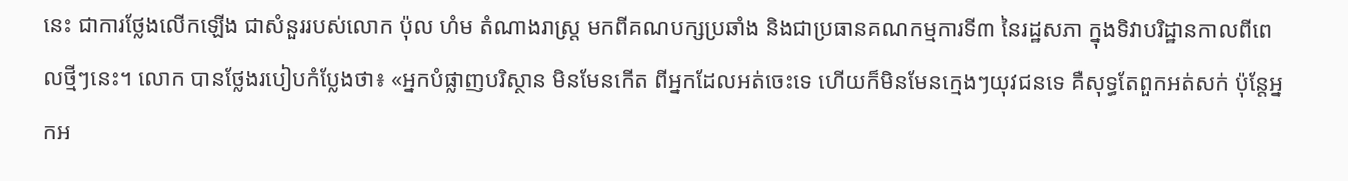នេះ ជាការថ្លែងលើកឡើង ជាសំនួររបស់លោក ប៉ុល ហំម តំណាងរាស្រ្ត មកពីគណបក្សប្រឆាំង និងជាប្រធានគណកម្មការទី៣ នៃរដ្ឋសភា ក្នុងទិវាបរិដ្ឋានកាលពីពេលថ្មីៗនេះ។ លោក បានថ្លែងរបៀបកំប្លែងថា៖ «អ្នកបំផ្លាញបរិស្ថាន មិនមែនកើត ពីអ្នកដែលអត់ចេះទេ ហើយក៏មិនមែនក្មេងៗយុវជនទេ គឺសុទ្ធតែពួកអត់សក់ ប៉ុន្តែអ្នកអ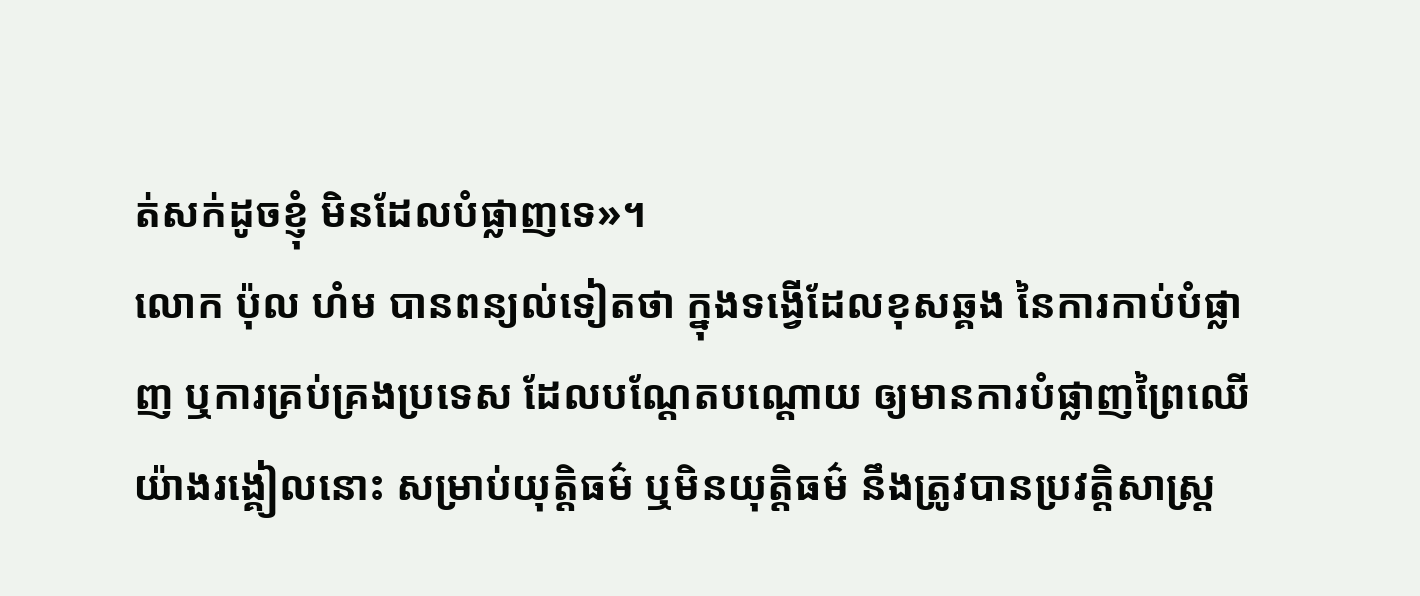ត់សក់ដូចខ្ញុំ មិនដែលបំផ្លាញទេ»។
លោក ប៉ុល ហំម បានពន្យល់ទៀតថា ក្នុងទង្វើដែលខុសឆ្គង នៃការកាប់បំផ្លាញ ឬការគ្រប់គ្រងប្រទេស ដែលបណ្តែតបណ្តោយ ឲ្យមានការបំផ្លាញព្រៃឈើ យ៉ាងរង្គៀលនោះ សម្រាប់យុត្តិធម៌ ឬមិនយុត្តិធម៌ នឹងត្រូវបានប្រវត្តិសាស្រ្ត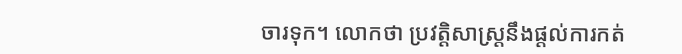ចារទុក។ លោកថា ប្រវត្តិសាស្ត្រនឹងផ្តល់ការកត់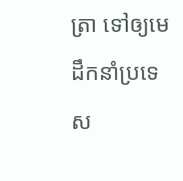ត្រា ទៅឲ្យមេដឹកនាំប្រទេស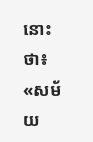នោះថា៖ «សម័យ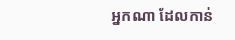អ្នកណា ដែលកាន់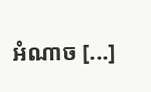អំណាច [...]